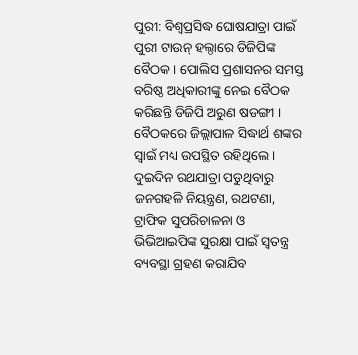ପୁରୀ: ବିଶ୍ୱପ୍ରସିଦ୍ଧ ଘୋଷଯାତ୍ରା ପାଇଁ ପୁରୀ ଟାଉନ୍ ହଲ୍ଠାରେ ଡିଜିପିଙ୍କ ବୈଠକ । ପୋଲିସ ପ୍ରଶାସନର ସମସ୍ତ ବରିଷ୍ଠ ଅଧିକାରୀଙ୍କୁ ନେଇ ବୈଠକ କରିଛନ୍ତି ଡିଜିପି ଅରୁଣ ଷଡଙ୍ଗୀ । ବୈଠକରେ ଜିଲ୍ଲାପାଳ ସିଦ୍ଧାର୍ଥ ଶଙ୍କର ସ୍ବାଇଁ ମଧ୍ୟ ଉପସ୍ଥିତ ରହିଥିଲେ । ଦୁଇଦିନ ରଥଯାତ୍ରା ପଡୁଥିବାରୁ ଜନଗହଳି ନିୟନ୍ତ୍ରଣ, ରଥଟଣା, ଟ୍ରାଫିକ ସୁପରିଚାଳନା ଓ ଭିଭିଆଇପିଙ୍କ ସୁରକ୍ଷା ପାଇଁ ସ୍ୱତନ୍ତ୍ର ବ୍ୟବସ୍ଥା ଗ୍ରହଣ କରାଯିବ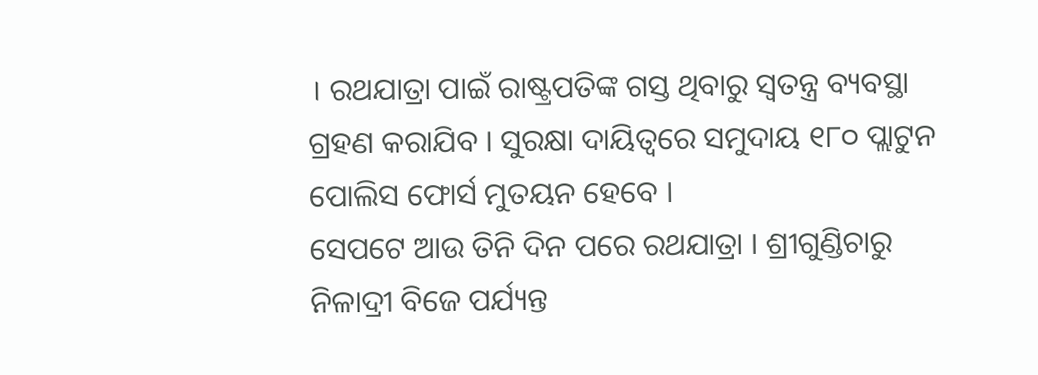। ରଥଯାତ୍ରା ପାଇଁ ରାଷ୍ଟ୍ରପତିଙ୍କ ଗସ୍ତ ଥିବାରୁ ସ୍ୱତନ୍ତ୍ର ବ୍ୟବସ୍ଥା ଗ୍ରହଣ କରାଯିବ । ସୁରକ୍ଷା ଦାୟିତ୍ବରେ ସମୁଦାୟ ୧୮୦ ପ୍ଲାଟୁନ ପୋଲିସ ଫୋର୍ସ ମୁତୟନ ହେବେ ।
ସେପଟେ ଆଉ ତିନି ଦିନ ପରେ ରଥଯାତ୍ରା । ଶ୍ରୀଗୁଣ୍ଡିଚାରୁ ନିଳାଦ୍ରୀ ବିଜେ ପର୍ଯ୍ୟନ୍ତ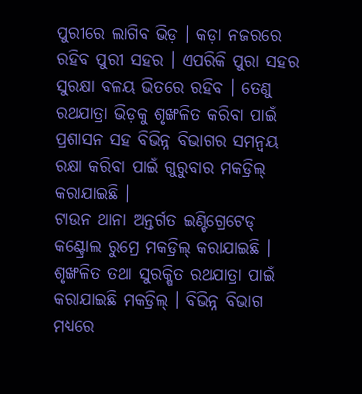ପୁରୀରେ ଲାଗିବ ଭିଡ଼ । କଡ଼ା ନଜରରେ ରହିବ ପୁରୀ ସହର । ଏପରିକି ପୁରା ସହର ସୁରକ୍ଷା ବଳୟ ଭିତରେ ରହିବ । ତେଣୁ ରଥଯାତ୍ରା ଭିଡ଼କୁ ଶୃଙ୍ଖଳିତ କରିବା ପାଇଁ ପ୍ରଶାସନ ସହ ବିଭିନ୍ନ ବିଭାଗର ସମନ୍ବୟ ରକ୍ଷା କରିବା ପାଇଁ ଗୁରୁବାର ମକଡ୍ରିଲ୍ କରାଯାଇଛି ।
ଟାଉନ ଥାନା ଅନ୍ତର୍ଗତ ଇଣ୍ଟିଗ୍ରେଟେଡ୍ କଣ୍ଟ୍ରୋଲ ରୁମ୍ରେ ମକଡ୍ରିଲ୍ କରାଯାଇଛି । ଶୃଙ୍ଖଳିତ ତଥା ସୁରକ୍ଷିତ ରଥଯାତ୍ରା ପାଇଁ କରାଯାଇଛି ମକଡ୍ରିଲ୍ । ବିଭିନ୍ନ ବିଭାଗ ମଧ୍ୟରେ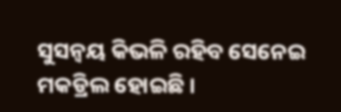ସୁସନ୍ବୟ କିଭଳି ରହିବ ସେନେଇ ମକଡ୍ରିଲ ହୋଇଛି ।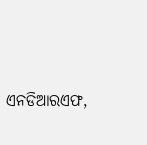ଏନଡିଆରଏଫ,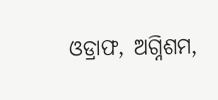ଓଡ୍ରାଫ, ଅଗ୍ନିଶମ,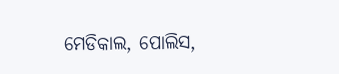ମେଡିକାଲ, ପୋଲିସ,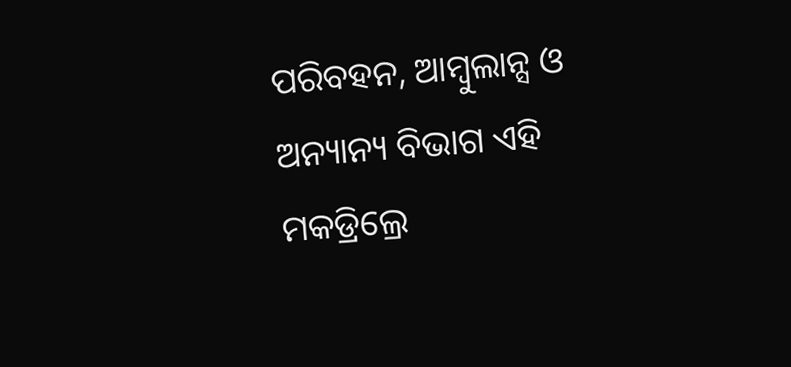ପରିବହନ, ଆମ୍ବୁଲାନ୍ସ ଓ ଅନ୍ୟାନ୍ୟ ବିଭାଗ ଏହି ମକଡ୍ରିଲ୍ରେ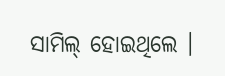ସାମିଲ୍ ହୋଇଥିଲେ ।